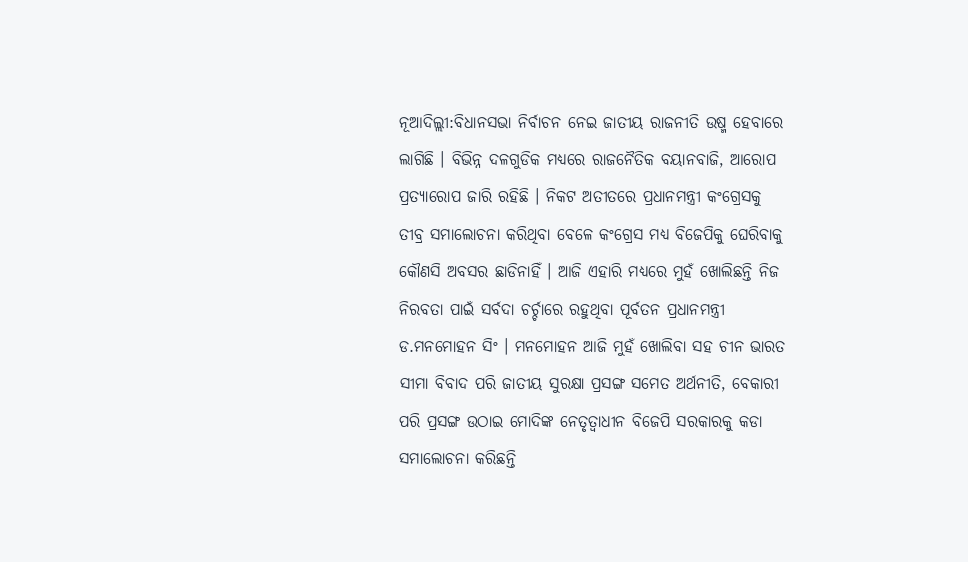ନୂଆଦିଲ୍ଲୀ:ବିଧାନସଭା ନିର୍ବାଚନ ନେଇ ଜାତୀୟ ରାଜନୀତି ଉଷ୍ମ ହେବାରେ ଲାଗିଛି । ବିଭିନ୍ନ ଦଳଗୁଡିକ ମଧ୍ୟରେ ରାଜନୈତିକ ବୟାନବାଜି, ଆରୋପ ପ୍ରତ୍ୟାରୋପ ଜାରି ରହିଛି । ନିକଟ ଅତୀତରେ ପ୍ରଧାନମନ୍ତ୍ରୀ କଂଗ୍ରେସକୁ ତୀବ୍ର ସମାଲୋଚନା କରିଥିବା ବେଳେ କଂଗ୍ରେସ ମଧ୍ୟ ବିଜେପିକୁ ଘେରିବାକୁ କୌଣସି ଅବସର ଛାଡିନାହିଁ । ଆଜି ଏହାରି ମଧ୍ୟରେ ମୁହଁ ଖୋଲିଛନ୍ତି ନିଜ ନିରବତା ପାଇଁ ସର୍ବଦା ଚର୍ଚ୍ଚାରେ ରହୁଥିବା ପୂର୍ବତନ ପ୍ରଧାନମନ୍ତ୍ରୀ ଡ.ମନମୋହନ ସିଂ । ମନମୋହନ ଆଜି ମୁହଁ ଖୋଲିବା ସହ ଚୀନ ଭାରତ ସୀମା ବିବାଦ ପରି ଜାତୀୟ ସୁରକ୍ଷା ପ୍ରସଙ୍ଗ ସମେତ ଅର୍ଥନୀତି, ବେକାରୀ ପରି ପ୍ରସଙ୍ଗ ଉଠାଇ ମୋଦିଙ୍କ ନେତୃତ୍ବାଧୀନ ବିଜେପି ସରକାରକୁ କଡା ସମାଲୋଚନା କରିଛନ୍ତି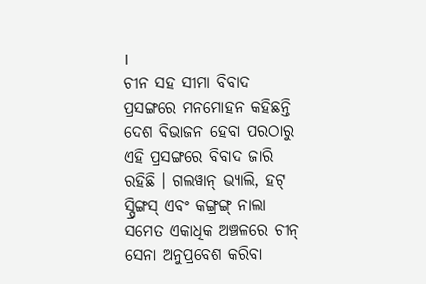।
ଚୀନ ସହ ସୀମା ବିବାଦ ପ୍ରସଙ୍ଗରେ ମନମୋହନ କହିଛନ୍ତି ଦେଶ ବିଭାଜନ ହେବା ପରଠାରୁ ଏହି ପ୍ରସଙ୍ଗରେ ବିବାଦ ଜାରି ରହିଛି । ଗଲୱାନ୍ ଭ୍ୟାଲି, ହଟ୍ ସ୍ପ୍ରିଙ୍ଗସ୍ ଏବଂ କଙ୍ଗ୍ରଙ୍ଗ୍ ନାଲା ସମେତ ଏକାଧିକ ଅଞ୍ଚଳରେ ଚୀନ୍ ସେନା ଅନୁପ୍ରବେଶ କରିବା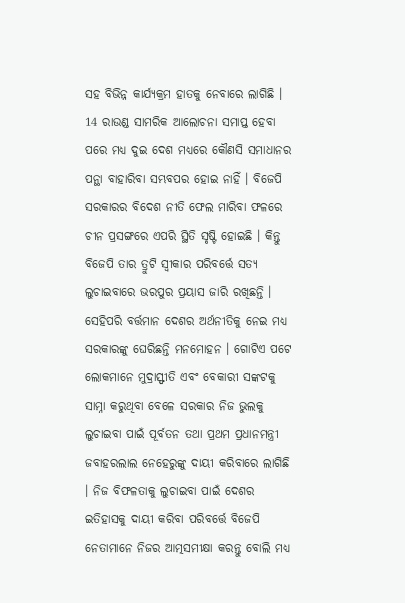ସହ ବିଭିନ୍ନ କାର୍ଯ୍ୟକ୍ରମ ହାତକୁ ନେବାରେ ଲାଗିଛି । 14 ରାଉଣ୍ଡ ସାମରିକ ଆଲୋଚନା ସମାପ୍ତ ହେବା ପରେ ମଧ୍ୟ ଦୁଇ ଦେଶ ମଧ୍ୟରେ କୌଣସି ସମାଧାନର ପନ୍ଥା ବାହାରିବା ସମ୍ଭବପର ହୋଇ ନାହିଁ । ବିଜେପି ସରକାରର ବିଦେଶ ନୀତି ଫେଲ ମାରିବା ଫଳରେ ଚୀନ ପ୍ରସଙ୍ଗରେ ଏପରି ସ୍ଥିତି ସୃଷ୍ଟି ହୋଇଛି । କିନ୍ତୁ ବିଜେପି ତାର ତ୍ରୁଟି ସ୍ବୀକାର ପରିବର୍ତ୍ତେ ସତ୍ୟ ଲୁଚାଇବାରେ ଭରପୁର ପ୍ରୟାସ ଜାରି ରଖିଛନ୍ତି ।
ସେହିପରି ବର୍ତ୍ତମାନ ଦେଶର ଅର୍ଥନୀତିକୁ ନେଇ ମଧ୍ୟ ସରକାରଙ୍କୁ ଘେରିଛନ୍ତି ମନମୋହନ । ଗୋଟିଏ ପଟେ ଲୋକମାନେ ମୁଦ୍ରାସ୍ଫୀତି ଏବଂ ବେକାରୀ ସଙ୍କଟକୁ ସାମ୍ନା କରୁଥିବା ବେଳେ ସରକାର ନିଜ ଭୁଲକୁ ଲୁଚାଇବା ପାଇଁ ପୂର୍ବତନ ତଥା ପ୍ରଥମ ପ୍ରଧାନମନ୍ତ୍ରୀ ଜବାହରଲାଲ ନେହେରୁଙ୍କୁ ଦାୟୀ କରିବାରେ ଲାଗିଛି । ନିଜ ବିଫଳତାକୁ ଲୁଚାଇବା ପାଇଁ ଦେଶର ଇତିହାସକୁ ଦାୟୀ କରିବା ପରିବର୍ତ୍ତେ ବିଜେପି ନେତାମାନେ ନିଜର ଆତ୍ମସମୀକ୍ଷା କରନ୍ତୁ ବୋଲି ମଧ୍ୟ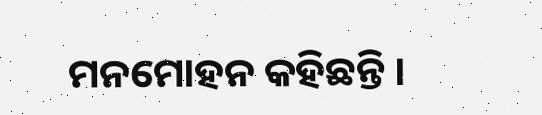ମନମୋହନ କହିଛନ୍ତି ।